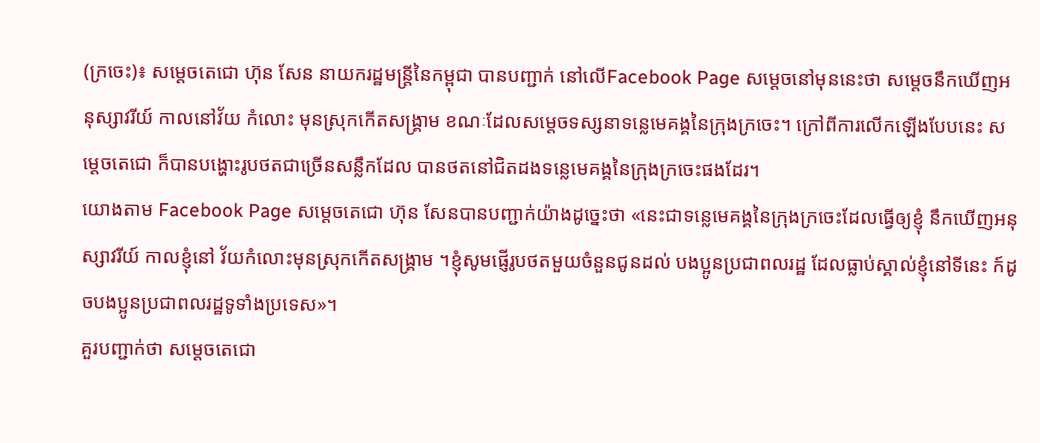(ក្រចេះ)៖ សម្តេចតេជោ ហ៊ុន សែន នាយករដ្ឋមន្រ្តីនៃកម្ពុជា បានបញ្ជាក់ នៅលើFacebook Page សម្តេចនៅមុននេះថា សម្តេចនឹកឃើញអនុស្សាវរីយ៍ កាលនៅវ័យ កំលោះ មុនស្រុកកើតសង្គ្រាម ខណៈដែលសម្តេចទស្សនាទន្លេមេគង្គនៃក្រុងក្រចេះ។ ក្រៅពីការលើកឡើងបែបនេះ សម្តេចតេជោ ក៏បានបង្ហោះរូបថតជាច្រើនសន្លឹកដែល បានថតនៅជិតដងទន្លេមេគង្គនៃក្រុងក្រចេះផងដែរ។
យោងតាម Facebook Page សម្តេចតេជោ ហ៊ុន សែនបានបញ្ជាក់យ៉ាងដូច្នេះថា «នេះជាទន្លេមេគង្គនៃក្រុងក្រចេះដែលធ្វើឲ្យខ្ញុំ នឹកឃើញអនុស្សាវរីយ៍ កាលខ្ញុំនៅ វ័យកំលោះមុនស្រុកកើតសង្គ្រាម ។ខ្ញុំសូមផ្ញើរូបថតមួយចំនួនជូនដល់ បងប្អូនប្រជាពលរដ្ឋ ដែលធ្លាប់ស្គាល់ខ្ញុំនៅទីនេះ ក៍ដូចបងប្អូនប្រជាពលរដ្ឋទូទាំងប្រទេស»។
គួរបញ្ជាក់ថា សម្តេចតេជោ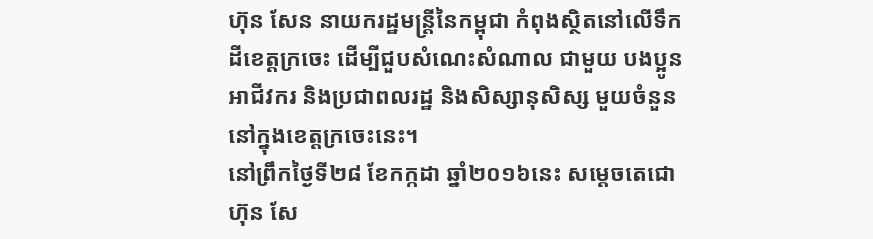ហ៊ុន សែន នាយករដ្ឋមន្ត្រីនៃកម្ពុជា កំពុងស្ថិតនៅលើទឹកដីខេត្តក្រចេះ ដើម្បីជួបសំណេះសំណាល ជាមួយ បងប្អូនអាជីវករ និងប្រជាពលរដ្ឋ និងសិស្សានុសិស្ស មួយចំនួន នៅក្នុងខេត្តក្រចេះនេះ។
នៅព្រឹកថ្ងៃទី២៨ ខែកក្កដា ឆ្នាំ២០១៦នេះ សម្តេចតេជោ ហ៊ុន សែ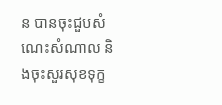ន បានចុះជួបសំណេះសំណាល និងចុះសួរសុខទុក្ខ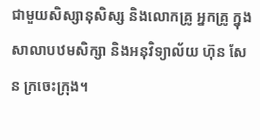ជាមួយសិស្សានុសិស្ស និងលោកគ្រូ អ្នកគ្រូ ក្នុង សាលាបឋមសិក្សា និងអនុវិទ្យាល័យ ហ៊ុន សែន ក្រចេះក្រុង។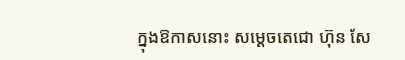ក្នុងឱកាសនោះ សម្តេចតេជោ ហ៊ុន សែ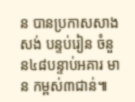ន បានប្រកាសសាងសង់ បន្ទប់រៀន ចំនួន៤៨បន្ទាប់អគារ មាន កម្ពស់៣ជាន់៕